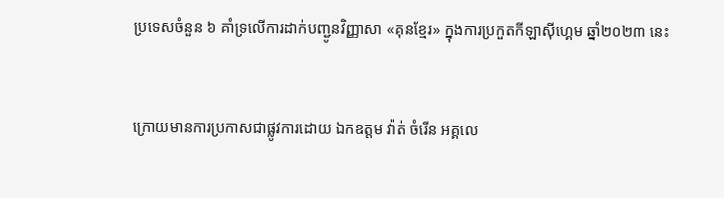ប្រទេសចំនួន ៦ គាំទ្រលើការដាក់បញ្ជូនវិញ្ញាសា «គុនខ្មែរ» ក្នុងការប្រកួតកីឡាស៊ីហ្គេម ឆ្នាំ២០២៣ នេះ


ក្រោយមានការប្រកាសជាផ្លូវការដោយ ឯកឧត្តម វ៉ាត់ ចំរើន អគ្គលេ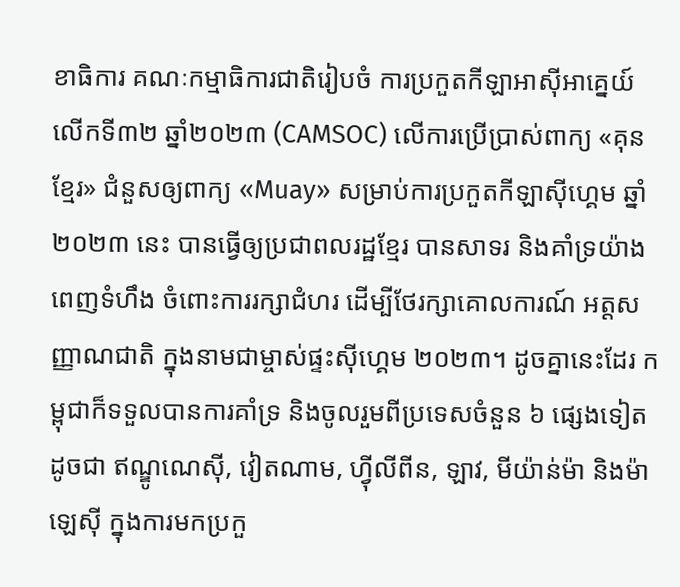ខាធិការ គណៈកម្មាធិការជាតិរៀបចំ ការប្រកួតកីឡាអាស៊ីអាគ្នេយ៍ លើកទី៣២ ឆ្នាំ២០២៣ (CAMSOC) លើការប្រើប្រាស់ពាក្យ «គុនខ្មែរ» ជំនួសឲ្យពាក្យ «Muay» សម្រាប់ការប្រកួតកីឡាស៊ីហ្គេម ឆ្នាំ២០២៣ នេះ បានធ្វើឲ្យប្រជាពលរដ្ឋខ្មែរ បានសាទរ និងគាំទ្រយ៉ាងពេញទំហឹង ចំពោះការរក្សាជំហរ ដើម្បីថែរក្សាគោលការណ៍ អត្តសញ្ញាណជាតិ ក្នុងនាមជាម្ចាស់ផ្ទះស៊ីហ្គេម ២០២៣។ ដូចគ្នានេះដែរ កម្ពុជាក៏ទទួលបានការគាំទ្រ និងចូលរួមពីប្រទេសចំនួន ៦ ផ្សេងទៀត ដូចជា ឥណ្ឌូណេស៊ី, វៀតណាម, ហ៊្វីលីពីន, ឡាវ, មីយ៉ាន់ម៉ា និងម៉ាឡេស៊ី ក្នុងការមកប្រកួ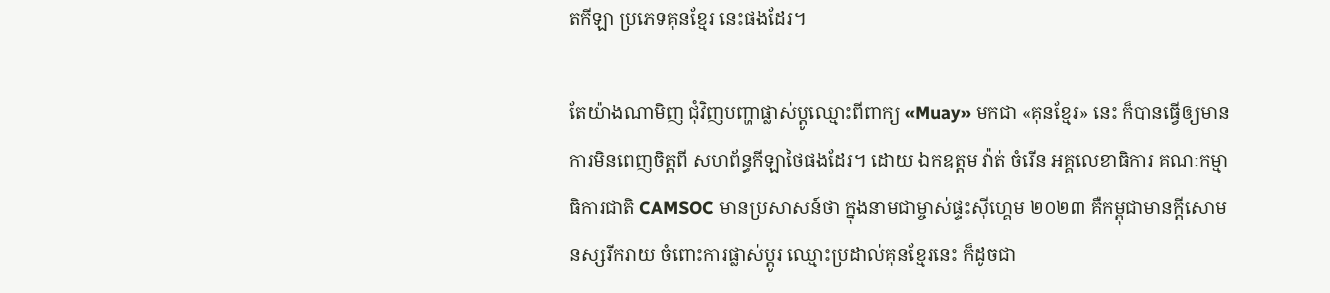តកីឡា ប្រភេទគុនខ្មែរ នេះផងដែរ។

តែយ៉ាងណាមិញ ជុំវិញបញ្ហាផ្លាស់ប្ដូឈ្មោះពីពាក្យ «Muay» មកជា «គុនខ្មែរ» នេះ ក៏បានធ្វើឲ្យមាន ការមិនពេញចិត្ដពី សហព័ន្ធកីឡាថៃផងដែរ។ ដោយ ឯកឧត្តម វ៉ាត់ ចំរើន អគ្គលេខាធិការ គណៈកម្មាធិការជាតិ CAMSOC មានប្រសាសន៍ថា ក្នុងនាមជាម្ចាស់ផ្ទះស៊ីហ្គេម ២០២៣ គឺកម្ពុជាមានក្តីសោមនស្សរីករាយ ចំពោះការផ្លាស់ប្តូរ ឈ្មោះប្រដាល់គុនខ្មែរនេះ ក៏ដូចជា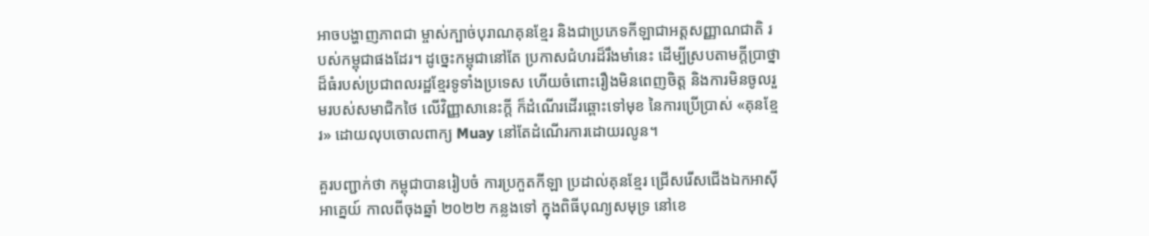អាចបង្ហាញភាពជា ម្ចាស់ក្បាច់បុរាណគុនខ្មែរ និងជាប្រភេទកីឡាជាអត្ដសញ្ញាណជាតិ របស់កម្ពុជាផងដែរ។ ដូច្នេះកម្ពុជានៅតែ ប្រកាសជំហរដ៏រឹងមាំនេះ ដើម្បីស្របតាមក្តីប្រាថ្នា ដ៏ធំរបស់ប្រជាពលរដ្ឋខ្មែរទូទាំងប្រទេស ហើយចំពោះរឿងមិនពេញចិត្ត និងការមិនចូលរួមរបស់សមាជិកថៃ លើវិញ្ញាសានេះក្តី ក៏ដំណើរដើរឆ្ពោះទៅមុខ នៃការប្រើប្រាស់ «គុនខ្មែរ» ដោយលុបចោលពាក្យ Muay នៅតែដំណើរការដោយរលូន។

គួរបញ្ជាក់ថា កម្ពុជាបានរៀបចំ ការប្រកួតកីឡា ប្រដាល់គុនខ្មែរ ជ្រើសរើសជើងឯកអាស៊ីអាគ្នេយ៍ កាលពីចុងឆ្នាំ ២០២២ កន្លងទៅ ក្នុងពិធីបុណ្យសមុទ្រ នៅខេ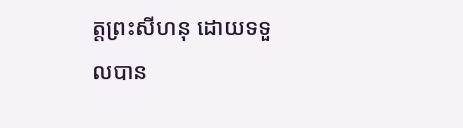ត្តព្រះសីហនុ ដោយទទួលបាន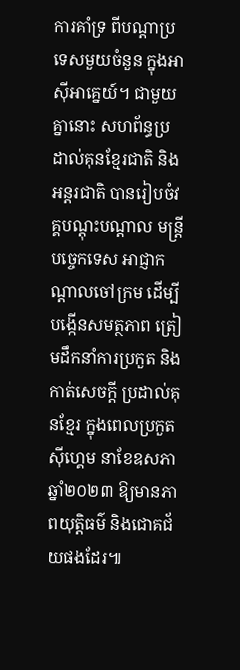ការគាំទ្រ ពីបណ្តាប្រទេសមួយចំនួន ក្នុងអាស៊ីអាគ្នេយ៍។ ជាមួយគ្នានោះ សហព័ន្ធប្រដាល់គុនខ្មែរជាតិ និងអន្តរជាតិ បានរៀបចំវគ្គបណ្តុះបណ្តាល មន្ត្រីបច្ចេកទេស អាជ្ញាកណ្តាលចៅក្រម ដើម្បីបង្កើនសមត្ថភាព ត្រៀមដឹកនាំការប្រកួត និងកាត់សេចក្តី ប្រដាល់គុនខ្មែរ ក្នុងពេលប្រកួតស៊ីហ្គេម នាខែឧសភា ឆ្នាំ២០២៣ ឱ្យមានភាពយុត្តិធម៌ និងជោគជ័យផងដែរ៕